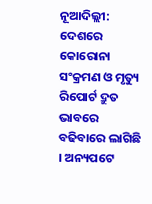ନୂଆଦିଲ୍ଲୀ: ଦେଶରେ କୋରୋନା ସଂକ୍ରମଣ ଓ ମୃତ୍ୟୁ ରିପୋର୍ଟ ଦ୍ରୁତ ଭାବରେ ବଢିବାରେ ଲାଗିଛି । ଅନ୍ୟପଟେ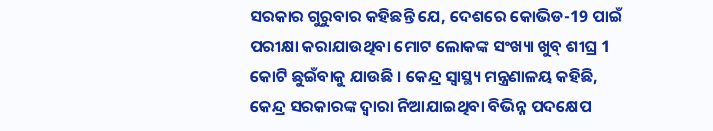ସରକାର ଗୁରୁବାର କହିଛନ୍ତି ଯେ, ଦେଶରେ କୋଭିଡ-19 ପାଇଁ ପରୀକ୍ଷା କରାଯାଉଥିବା ମୋଟ ଲୋକଙ୍କ ସଂଖ୍ୟା ଖୁବ୍ ଶୀଘ୍ର 1 କୋଟି ଛୁଇଁବାକୁ ଯାଉଛି । କେନ୍ଦ୍ର ସ୍ବାସ୍ଥ୍ୟ ମନ୍ତ୍ରଣାଳୟ କହିଛି, କେନ୍ଦ୍ର ସରକାରଙ୍କ ଦ୍ବାରା ନିଆଯାଇଥିବା ବିଭିନ୍ନ ପଦକ୍ଷେପ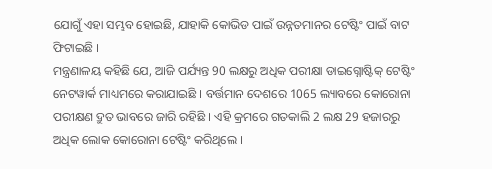ଯୋଗୁଁ ଏହା ସମ୍ଭବ ହୋଇଛି, ଯାହାକି କୋଭିଡ ପାଇଁ ଉନ୍ନତମାନର ଟେଷ୍ଟିଂ ପାଇଁ ବାଟ ଫିଟାଇଛି ।
ମନ୍ତ୍ରଣାଳୟ କହିଛି ଯେ, ଆଜି ପର୍ଯ୍ୟନ୍ତ 90 ଲକ୍ଷରୁ ଅଧିକ ପରୀକ୍ଷା ଡାଇଗ୍ନୋଷ୍ଟିକ୍ ଟେଷ୍ଟିଂ ନେଟୱାର୍କ ମାଧ୍ୟମରେ କରାଯାଇଛି । ବର୍ତ୍ତମାନ ଦେଶରେ 1065 ଲ୍ୟାବରେ କୋରୋନା ପରୀକ୍ଷଣ ଦ୍ରୁତ ଭାବରେ ଜାରି ରହିଛି । ଏହି କ୍ରମରେ ଗତକାଲି 2 ଲକ୍ଷ 29 ହଜାରରୁ ଅଧିକ ଲୋକ କୋରୋନା ଟେଷ୍ଟିଂ କରିଥିଲେ ।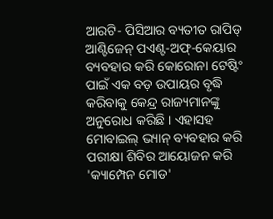ଆରଟି- ପିସିଆର ବ୍ୟତୀତ ରାପିଡ୍ ଆଣ୍ଟିଜେନ୍ ପଏଣ୍ଟ-ଅଫ୍-କେୟାର ବ୍ୟବହାର କରି କୋରୋନା ଟେଷ୍ଟିଂ ପାଇଁ ଏକ ବଡ଼ ଉପାୟର ବୃଦ୍ଧି କରିବାକୁ କେନ୍ଦ୍ର ରାଜ୍ୟମାନଙ୍କୁ ଅନୁରୋଧ କରିଛି । ଏହାସହ ମୋବାଇଲ୍ ଭ୍ୟାନ୍ ବ୍ୟବହାର କରି ପରୀକ୍ଷା ଶିବିର ଆୟୋଜନ କରି 'କ୍ୟାମ୍ପେନ ମୋଡ'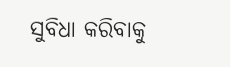ସୁବିଧା କରିବାକୁ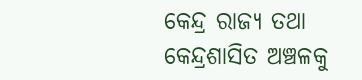କେନ୍ଦ୍ର ରାଜ୍ୟ ତଥା କେନ୍ଦ୍ରଶାସିତ ଅଞ୍ଚଳକୁ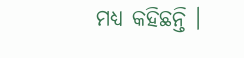ମଧ୍ୟ କହିଛନ୍ତି ।